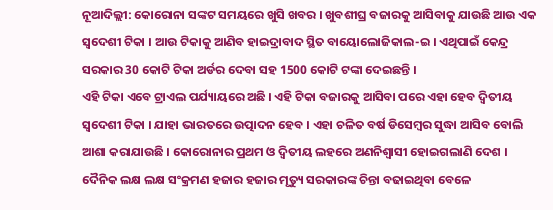ନୂଆଦିଲ୍ଲୀ: କୋରୋନା ସଙ୍କଟ ସମୟରେ ଖୁସି ଖବର । ଖୁବଶୀଘ୍ର ବଜାରକୁ ଆସିବାକୁ ଯାଉଛି ଆଉ ଏକ ସ୍ବଦେଶୀ ଟିକା । ଆଉ ଟିକାକୁ ଆଣିବ ହାଇଦ୍ରାବାଦ ସ୍ଥିତ ବାୟୋଲୋଜିକାଲ-ଇ । ଏଥିପାଇଁ କେନ୍ଦ୍ର ସରକାର 30 କୋଟି ଟିକା ଅର୍ଡର ଦେବା ସହ 1500 କୋଟି ଟଙ୍କା ଦେଇଛନ୍ତି ।
ଏହି ଟିକା ଏବେ ଟ୍ରାଏଲ ପର୍ଯ୍ୟାୟରେ ଅଛି । ଏହି ଟିକା ବଜାରକୁ ଆସିବା ପରେ ଏହା ହେବ ଦ୍ବିତୀୟ ସ୍ବଦେଶୀ ଟିକା । ଯାହା ଭାରତରେ ଉତ୍ପାଦନ ହେବ । ଏହା ଚଳିତ ବର୍ଷ ଡିସେମ୍ବର ସୁଦ୍ଧା ଆସିବ ବୋଲି ଆଶା କରାଯାଉଛି । କୋରୋନାର ପ୍ରଥମ ଓ ଦ୍ବିତୀୟ ଲହରେ ଅଣନିଶ୍ବାସୀ ହୋଇଗଲାଣି ଦେଶ । ଦୈନିକ ଲକ୍ଷ ଲକ୍ଷ ସଂକ୍ରମଣ ହଜାର ହଜାର ମୃତ୍ୟୁ ସରକାରଙ୍କ ଚିନ୍ତା ବଢାଇଥିବା ବେଳେ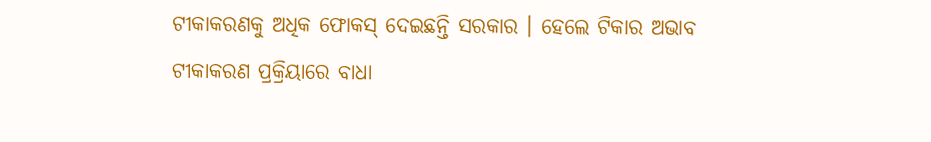ଟୀକାକରଣକୁ ଅଧିକ ଫୋକସ୍ ଦେଇଛନ୍ତି ସରକାର । ହେଲେ ଟିକାର ଅଭାବ ଟୀକାକରଣ ପ୍ରକ୍ରିୟାରେ ବାଧା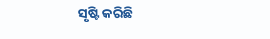ସୃଷ୍ଟି କରିଛି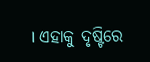। ଏହାକୁ ଦୃଷ୍ଟିରେ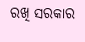ରଖି ସରକାର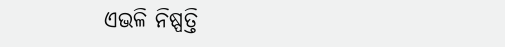ଏଭଳି ନିଷ୍ପତ୍ତି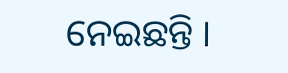ନେଇଛନ୍ତି ।